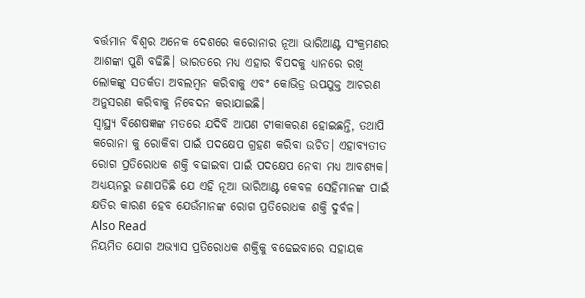ବର୍ତ୍ତମାନ ବିଶ୍ୱର ଅନେକ ଦେଶରେ କରୋନାର ନୂଆ ଭାରିଆଣ୍ଟ ସଂକ୍ରମଣର ଆଶଙ୍କା ପୁଣି ବଢିଛି। ଭାରତରେ ମଧ୍ୟ ଏହାର ବିପଦକୁ ଧ୍ୟାନରେ ରଖି ଲୋକଙ୍କୁ ସତର୍କତା ଅବଲମ୍ବନ କରିବାକୁ ଏବଂ କୋଭିଡ୍ର ଉପଯୁକ୍ତ ଆଚରଣ ଅନୁସରଣ କରିବାକୁ ନିବେଦନ କରାଯାଇଛି।
ସ୍ୱାସ୍ଥ୍ୟ ବିଶେଷଜ୍ଞଙ୍କ ମତରେ ଯଦିବି ଆପଣ ଟୀକାକରଣ ହୋଇଛନ୍ତି, ତଥାପି କରୋନା କୁ ରୋକିବା ପାଇଁ ପଦକ୍ଷେପ ଗ୍ରହଣ କରିବା ଉଚିତ। ଏହାବ୍ୟତୀତ ରୋଗ ପ୍ରତିରୋଧକ ଶକ୍ତି ବଢାଇବା ପାଇଁ ପଦକ୍ଷେପ ନେବା ମଧ୍ୟ ଆବଶ୍ୟକ। ଅଧ୍ୟୟନରୁ ଜଣାପଡିଛି ଯେ ଏହି ନୂଆ ଭାରିଆଣ୍ଟ କେବଳ ସେହିମାନଙ୍କ ପାଇଁ କ୍ଷତିର କାରଣ ହେବ ଯେଉଁମାନଙ୍କ ରୋଗ ପ୍ରତିରୋଧକ ଶକ୍ତି ଦୁର୍ବଳ।
Also Read
ନିୟମିତ ଯୋଗ ଅଭ୍ୟାସ ପ୍ରତିରୋଧକ ଶକ୍ତିକୁ ବଢେଇବାରେ ସହାୟକ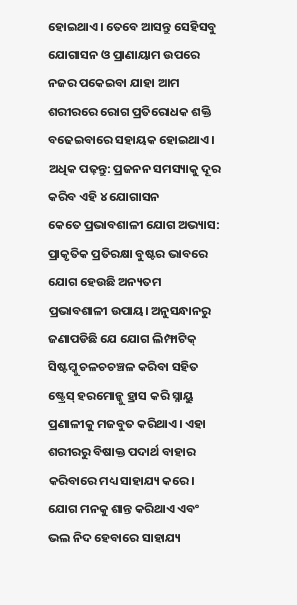ହୋଇଥାଏ। ତେବେ ଆସନ୍ତୁ ସେହିସବୁ ଯୋଗାସନ ଓ ପ୍ରାଣାୟାମ ଉପରେ ନଜର ପକେଇବା ଯାହା ଆମ ଶରୀରରେ ରୋଗ ପ୍ରତିରୋଧକ ଶକ୍ତି ବଢେଇବାରେ ସହାୟକ ହୋଇଥାଏ।
ଅଧିକ ପଢ଼ନ୍ତୁ: ପ୍ରଜନନ ସମସ୍ୟାକୁ ଦୂର କରିବ ଏହି ୪ ଯୋଗାସନ
କେତେ ପ୍ରଭାବଶାଳୀ ଯୋଗ ଅଭ୍ୟାସ:
ପ୍ରାକୃତିକ ପ୍ରତିରକ୍ଷା ବୁଷ୍ଟର ଭାବରେ ଯୋଗ ହେଉଛି ଅନ୍ୟତମ ପ୍ରଭାବଶାଳୀ ଉପାୟ। ଅନୁସନ୍ଧାନରୁ ଜଣାପଡିଛି ଯେ ଯୋଗ ଲିମ୍ଫାଟିକ୍ ସିଷ୍ଟମ୍କୁ ଚଳଚଚଞ୍ଚଳ କରିବା ସହିତ ଷ୍ଟ୍ରେସ୍ ହରମୋନ୍କୁ ହ୍ରାସ କରି ସ୍ନାୟୁ ପ୍ରଣାଳୀକୁ ମଜବୁତ କରିଥାଏ। ଏହା ଶରୀରରୁ ବିଷାକ୍ତ ପଦାର୍ଥ ବାହାର କରିବାରେ ମଧ୍ୟ ସାହାଯ୍ୟ କରେ। ଯୋଗ ମନକୁ ଶାନ୍ତ କରିଥାଏ ଏବଂ ଭଲ ନିଦ ହେବାରେ ସାହାଯ୍ୟ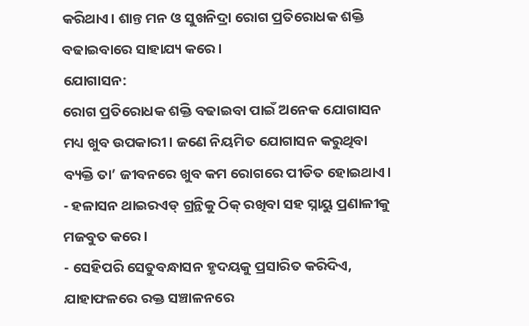କରିଥାଏ। ଶାନ୍ତ ମନ ଓ ସୁଖନିଦ୍ରା ରୋଗ ପ୍ରତିରୋଧକ ଶକ୍ତି ବଢାଇବାରେ ସାହାଯ୍ୟ କରେ।
ଯୋଗାସନ:
ରୋଗ ପ୍ରତିରୋଧକ ଶକ୍ତି ବଢାଇବା ପାଇଁ ଅନେକ ଯୋଗାସନ ମଧ୍ୟ ଖୁବ ଉପକାରୀ। ଜଣେ ନିୟମିତ ଯୋଗାସନ କରୁଥିବା ବ୍ୟକ୍ତି ତା’ ଜୀବନରେ ଖୁବ କମ ରୋଗରେ ପୀଡିତ ହୋଇଥାଏ।
- ହଳାସନ ଥାଇରଏଡ୍ ଗ୍ରନ୍ଥିକୁ ଠିକ୍ ରଖିବା ସହ ସ୍ନାୟୁ ପ୍ରଣାଳୀକୁ ମଜବୁତ କରେ।
- ସେହିପରି ସେତୁବନ୍ଧାସନ ହୃଦୟକୁ ପ୍ରସାରିତ କରିଦିଏ, ଯାହାଫଳରେ ରକ୍ତ ସଞ୍ଚାଳନରେ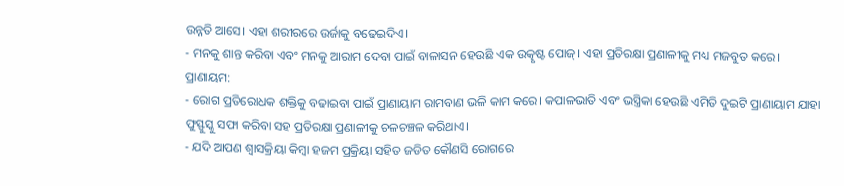ଉନ୍ନତି ଆସେ। ଏହା ଶରୀରରେ ଉର୍ଜାକୁ ବଢେଇଦିଏ।
- ମନକୁ ଶାନ୍ତ କରିବା ଏବଂ ମନକୁ ଆରାମ ଦେବା ପାଇଁ ବାଳାସନ ହେଉଛି ଏକ ଉତ୍କୃଷ୍ଟ ପୋଜ୍। ଏହା ପ୍ରତିରକ୍ଷା ପ୍ରଣାଳୀକୁ ମଧ୍ୟ ମଜବୁତ କରେ।
ପ୍ରାଣାୟମ:
- ରୋଗ ପ୍ରତିରୋଧକ ଶକ୍ତିକୁ ବଢାଇବା ପାଇଁ ପ୍ରାଣାୟାମ ରାମବାଣ ଭଳି କାମ କରେ। କପାଳଭାତି ଏବଂ ଭସ୍ତ୍ରିକା ହେଉଛି ଏମିତି ଦୁଇଟି ପ୍ରାଣାୟାମ ଯାହା ଫୁସ୍ଫୁସ୍କୁ ସଫା କରିବା ସହ ପ୍ରତିରକ୍ଷା ପ୍ରଣାଳୀକୁ ଚଳଚଞ୍ଚଳ କରିଥାଏ।
- ଯଦି ଆପଣ ଶ୍ୱାସକ୍ରିୟା କିମ୍ବା ହଜମ ପ୍ରକ୍ରିୟା ସହିତ ଜଡିତ କୌଣସି ରୋଗରେ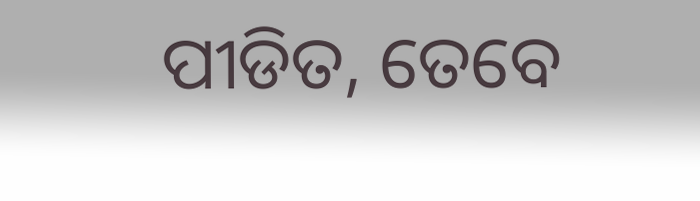ପୀଡିତ, ତେବେ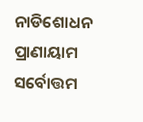ନାଡିଶୋଧନ ପ୍ରାଣାୟାମ ସର୍ବୋତ୍ତମ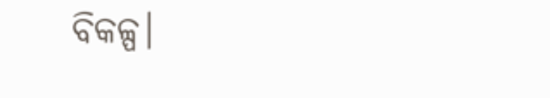ବିକଳ୍ପ।